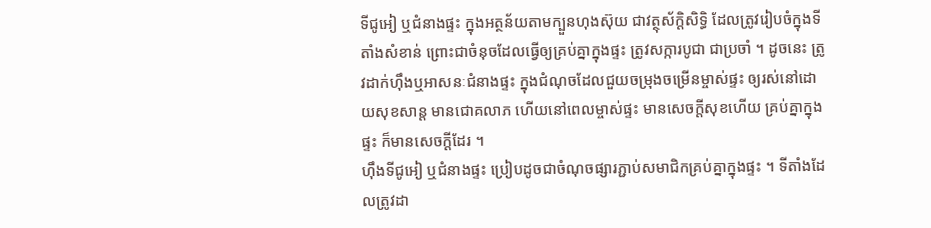ទីជូអៀ ឬជំនាងផ្ទះ ក្នុងអត្ថន័យតាមក្បួនហុងស៊ុយ ជាវត្ថុស័ក្តិសិទ្ធិ ដែលត្រូវរៀបចំក្នុងទីតាំងសំខាន់ ព្រោះជាចំនុចដែលធ្វើឲ្យគ្រប់គ្នាក្នុងផ្ទះ ត្រូវសក្ការបូជា ជាប្រចាំ ។ ដូចនេះ ត្រូវដាក់ហ៊ឹងឬអាសនៈជំនាងផ្ទះ ក្នុងជំណុចដែលជួយចម្រុងចម្រើនម្ចាស់ផ្ទះ ឲ្យរស់នៅដោយសុខសាន្ត មានជោគលាភ ហើយនៅពេលម្ចាស់ផ្ទះ មានសេចក្តីសុខហើយ គ្រប់គ្នាក្នុងផ្ទះ ក៏មានសេចក្តីដែរ ។
ហ៊ឹងទីជូអៀ ឬជំនាងផ្ទះ ប្រៀបដូចជាចំណុចផ្សារភ្ជាប់សមាជិកគ្រប់គ្នាក្នុងផ្ទះ ។ ទីតាំងដែលត្រូវដា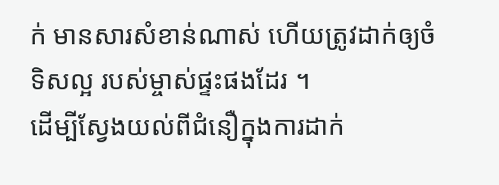ក់ មានសារសំខាន់ណាស់ ហើយត្រូវដាក់ឲ្យចំទិសល្អ របស់ម្ចាស់ផ្ទះផងដែរ ។
ដើម្បីស្វែងយល់ពីជំនឿក្នុងការដាក់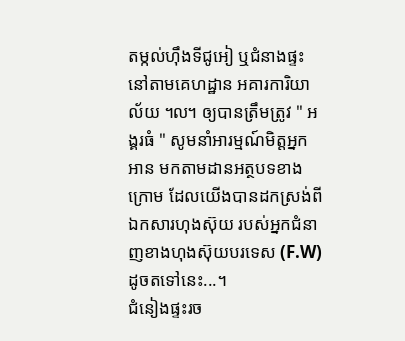តម្កល់ហ៊ឹងទីជូអៀ ឬជំនាងផ្ទះ នៅតាមគេហដ្ឋាន អគារការិយាល័យ ៘ ឲ្យបានត្រឹមត្រូវ " អង្គរធំ " សូមនាំអារម្មណ៍មិត្តអ្នកអាន មកតាមដានអត្ថបទខាងក្រោម ដែលយើងបានដកស្រង់ពីឯកសារហុងស៊ុយ របស់អ្នកជំនាញខាងហុងស៊ុយបរទេស (F.W) ដូចតទៅនេះ...។
ជំនៀងផ្ទះរច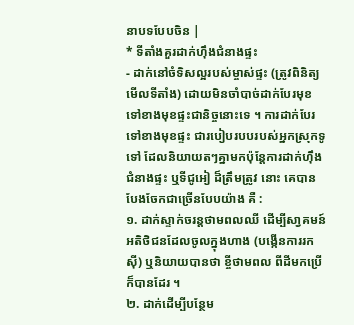នាបទបែបចិន |
* ទីតាំងគួរដាក់ហ៊ឹងជំនាងផ្ទះ
- ដាក់នៅចំទិសល្អរបស់ម្ចាស់ផ្ទះ (ត្រូវពិនិត្យមើលទីតាំង) ដោយមិនចាំបាច់ដាក់បែរមុខទៅខាងមុខផ្ទះជានិច្ចនោះទេ ។ ការដាក់បែរទៅខាងមុខផ្ទះ ជារបៀបរបបរបស់អ្នកស្រុកទូទៅ ដែលនិយាយតៗគ្នាមកប៉ុន្តែការដាក់ហ៊ឹងជំនាងផ្ទះ ឬទីជូអៀ ដ៏ត្រឹមត្រូវ នោះ គេបានបែងចែកជាច្រើនបែបយ៉ាង គឺ :
១. ដាក់ស្ទាក់ចរន្តថាមពលឈី ដើម្បីសា្វគមន៍អតិថិជនដែលចូលក្នុងហាង (បង្កើនការរកស៊ី) ឬនិយាយបានថា ខ្ចីថាមពល ពីដីមកប្រើ ក៏បានដែរ ។
២. ដាក់ដើម្បីបន្ថែម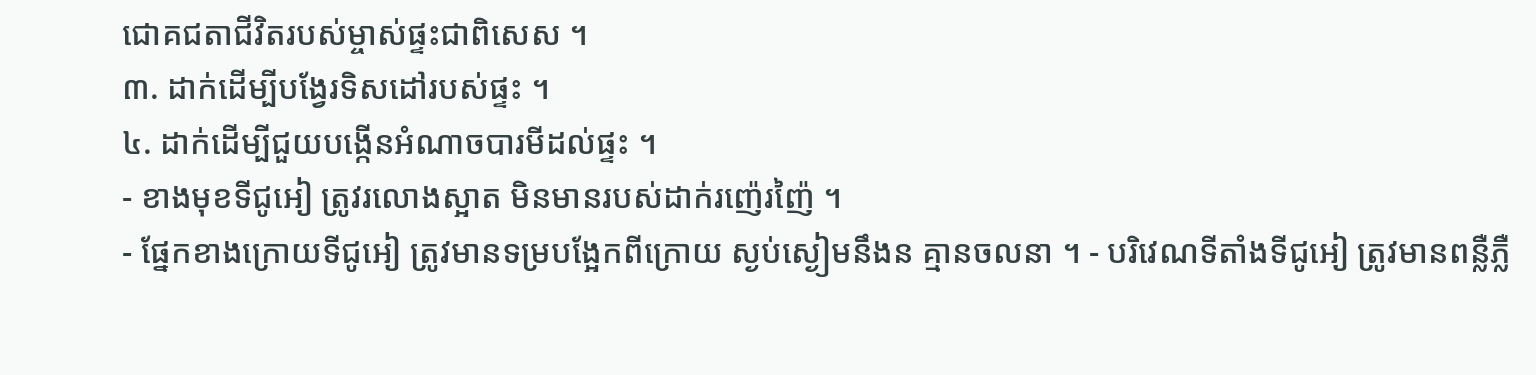ជោគជតាជីវិតរបស់ម្ចាស់ផ្ទះជាពិសេស ។
៣. ដាក់ដើម្បីបង្វែរទិសដៅរបស់ផ្ទះ ។
៤. ដាក់ដើម្បីជួយបង្កើនអំណាចបារមីដល់ផ្ទះ ។
- ខាងមុខទីជូអៀ ត្រូវរលោងស្អាត មិនមានរបស់ដាក់រញ៉េរញ៉ៃ ។
- ផ្នែកខាងក្រោយទីជូអៀ ត្រូវមានទម្របង្អែកពីក្រោយ ស្ងប់ស្ងៀមនឹងន គ្មានចលនា ។ - បរិវេណទីតាំងទីជូអៀ ត្រូវមានពន្លឺភ្លឺ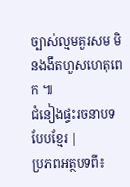ច្បាស់ល្មមគួរសម មិនងងឹតហួសហេតុពេក ៕
ជំនៀងផ្ទះរចនាបទបែបខ្មែរ |
ប្រភពអត្ថបទពី៖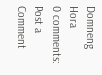Domneng Hora
0 comments:
Post a Comment